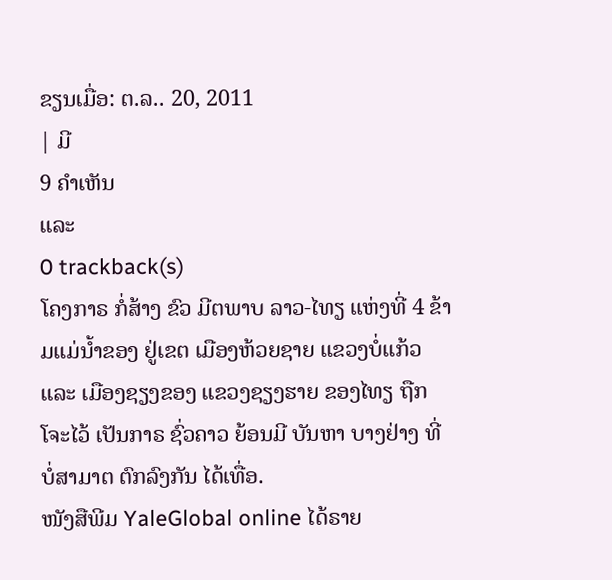ຂຽນເມື່ອ: ຕ.ລ.. 20, 2011
| ມີ
9 ຄຳເຫັນ
ແລະ
0 trackback(s)
ໂຄງກາຣ ກໍ່ສ້າງ ຂົວ ມີຕພາບ ລາວ-ໄທຽ ແຫ່ງທີ່ 4 ຂ້າມແມ່ນ້ຳຂອງ ຢູ່ເຂຕ ເມືອງຫ້ວຍຊາຍ ແຂວງບໍ່ແກ້ວ ແລະ ເມືອງຊຽງຂອງ ແຂວງຊຽງຮາຍ ຂອງໄທຽ ຖືກໂຈະໄວ້ ເປັນກາຣ ຊົ່ວຄາວ ຍ້ອນມີ ບັນຫາ ບາງຢ່າງ ທີ່ ບໍ່ສາມາຕ ຕົກລົງກັນ ໄດ້ເທື່ອ.
ໜັງສືພີມ YaleGlobal online ໄດ້ຣາຍ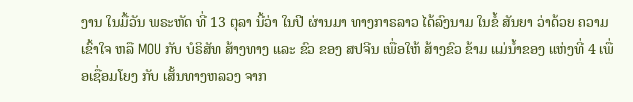ງານ ໃນມື້ວັນ ພຣະຫັດ ທີ່ 13 ຕຸລາ ນີ້ວ່າ ໃນປີ ຜ່ານມາ ທາງກາຣລາວ ໄດ້ລົງນາມ ໃນຂໍ້ ສັນຍາ ວ່າດ້ວຍ ຄວາມເຂົ້າໃຈ ຫລື MOU ກັບ ບໍຣິສັທ ສ້າງທາງ ແລະ ຂົວ ຂອງ ສປຈີນ ເພື່ອໃຫ້ ສ້າງຂົວ ຂ້າມ ແມ່ນ້ຳຂອງ ແຫ່ງທີ່ 4 ເພື່ອເຊື່ອມໂຍງ ກັບ ເສັ້ນທາງຫລວງ ຈາກ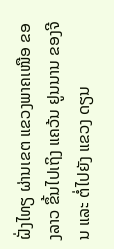ຝັ່ງໄທຽ ຜ່ານເຂຕ ແຂວງພາຄເໜືອ ຂອງລາວ ຂຶ້ນໄປເຖິງ ແຄວ້ນ ຢູນນານ ຂອງຈີນ ແລະ ຕໍ່ໄປຍັງ ແຂວງ ດຽນ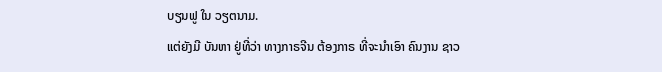ບຽນຟູ ໃນ ວຽຕນາມ.
ແຕ່ຍັງມີ ບັນຫາ ຢູ່ທີ່ວ່າ ທາງກາຣຈີນ ຕ້ອງກາຣ ທີ່ຈະນໍາເອົາ ຄົນງານ ຊາວ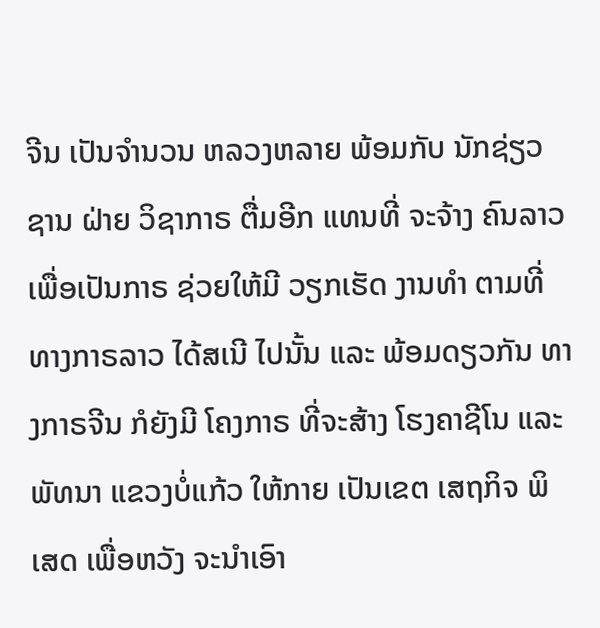ຈີນ ເປັນຈຳນວນ ຫລວງຫລາຍ ພ້ອມກັບ ນັກຊ່ຽວຊານ ຝ່າຍ ວິຊາກາຣ ຕື່ມອີກ ແທນທີ່ ຈະຈ້າງ ຄົນລາວ ເພື່ອເປັນກາຣ ຊ່ວຍໃຫ້ມີ ວຽກເຮັດ ງານທຳ ຕາມທີ່ ທາງກາຣລາວ ໄດ້ສເນີ ໄປນັ້ນ ແລະ ພ້ອມດຽວກັນ ທາງກາຣຈີນ ກໍຍັງມີ ໂຄງກາຣ ທີ່ຈະສ້າງ ໂຮງຄາຊີໂນ ແລະ ພັທນາ ແຂວງບໍ່ແກ້ວ ໃຫ້ກາຍ ເປັນເຂຕ ເສຖກິຈ ພິເສດ ເພື່ອຫວັງ ຈະນຳເອົາ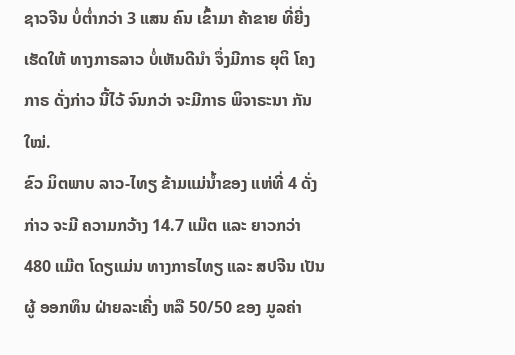ຊາວຈີນ ບໍ່ຕໍ່າກວ່າ 3 ແສນ ຄົນ ເຂົ້າມາ ຄ້າຂາຍ ທີ່ຍີ່ງເຮັດໃຫ້ ທາງກາຣລາວ ບໍ່ເຫັນດີນຳ ຈຶ່ງມີກາຣ ຍຸຕິ ໂຄງກາຣ ດັ່ງກ່າວ ນີ້ໄວ້ ຈົນກວ່າ ຈະມີກາຣ ພິຈາຣະນາ ກັນໃໝ່.
ຂົວ ມິຕພາບ ລາວ-ໄທຽ ຂ້າມແມ່ນ້ຳຂອງ ແຫ່ທີ່ 4 ດັ່ງກ່າວ ຈະມີ ຄວາມກວ້າງ 14.7 ແມ໊ຕ ແລະ ຍາວກວ່າ 480 ແມ໊ຕ ໂດຽແມ່ນ ທາງກາຣໄທຽ ແລະ ສປຈີນ ເປັນຜູ້ ອອກທຶນ ຝ່າຍລະເຄີ່ງ ຫລື 50/50 ຂອງ ມູລຄ່າ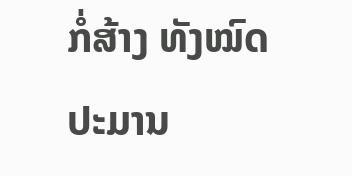ກໍ່ສ້າງ ທັງໝົດ ປະມານ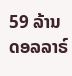59 ລ້ານ ດອລລາຣ໌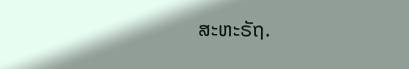ສະຫະຣັຖ.